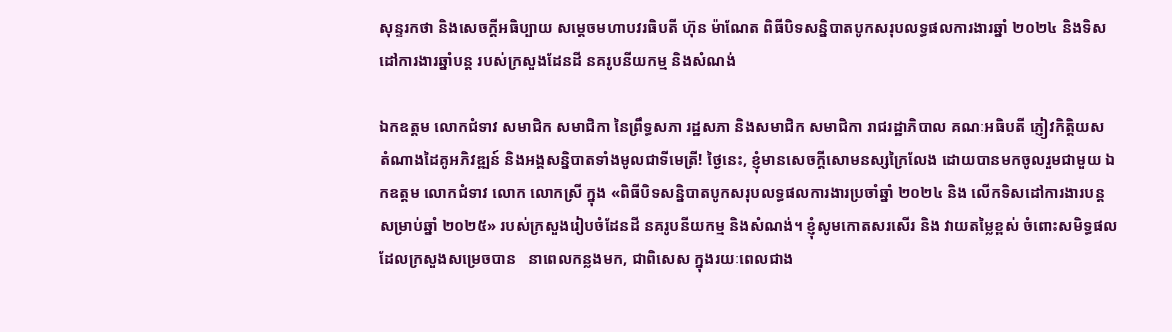សុន្ទរកថា និងសេចក្ដីអធិប្បាយ សម្ដេចមហាបវរធិបតី ហ៊ុន ម៉ាណែត ពិធីបិទសន្និបាតបូកសរុបលទ្ធផលការងារឆ្នាំ ២០២៤ និងទិសដៅការងារឆ្នាំបន្ត របស់ក្រសួងដែនដី នគរូបនីយកម្ម និងសំណង់

ឯកឧត្តម លោកជំទាវ សមាជិក សមាជិកា នៃព្រឹទ្ធសភា រដ្ឋសភា និងសមាជិក សមាជិកា រាជរដ្ឋាភិបាល គណៈអធិបតី ភ្ញៀវកិត្តិយស តំណាងដៃគូអភិវឌ្ឍន៍ និងអង្គសន្និបាតទាំងមូលជាទីមេត្រី! ថ្ងៃនេះ, ខ្ញុំមានសេចក្តីសោមនស្សក្រៃលែង ដោយបានមកចូលរួមជាមួយ ឯកឧត្តម លោកជំទាវ លោក លោកស្រី ក្នុង «ពិធីបិទសន្និបាតបូកសរុបលទ្ធផលការងារប្រចាំឆ្នាំ ២០២៤ និង លើកទិសដៅការងារបន្តសម្រាប់ឆ្នាំ ២០២៥» របស់ក្រសួងរៀបចំដែនដី នគរូបនីយកម្ម និងសំណង់។ ខ្ញុំសូមកោតសរសើរ និង វាយតម្លៃខ្ពស់ ចំពោះសមិទ្ធផល ដែលក្រសួងសម្រេចបាន   នាពេលកន្លងមក, ជាពិសេស ក្នុងរយៈពេលជាង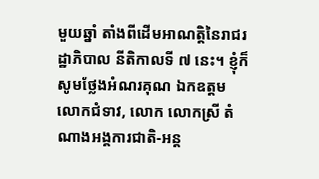មួយឆ្នាំ តាំងពីដើមអាណត្តិនៃរាជរដ្ឋាភិបាល នីតិកាលទី ៧ នេះ។ ខ្ញុំក៏សូមថ្លែងអំណរគុណ ឯកឧត្តម លោកជំទាវ, លោក លោកស្រី តំណាងអង្គការជាតិ-អន្ត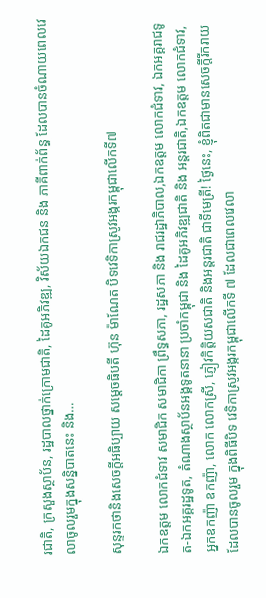រជាតិ, ក្រសួងស្ថាប័ន, រដ្ឋបាលថ្នាក់ក្រោមជាតិ, ដៃគូអភិវឌ្ឍ, វិស័យឯកជន និង ភាគីពាក់ព័ន្ធ ដែលបានចំណាយពេលវេលាចូលរួមក្នុងសន្និបាតនេះ និង…

សុន្ទរកថានិងសេចក្ដីអធិប្បាយ សម្ដេចធិបតី ហ៊ុន ម៉ាណែត បិទវេទិកាស្រូវអង្ករកម្ពុជាលើកទី៧

ឯកឧត្តម លោកជំទាវ សមាជិក សមាជិកា ព្រឹទ្ធសភា, រដ្ឋសភា និង រាជរដ្ឋាភិបាល,ឯកឧត្តម លោកជំទាវ, ឯកអគ្គរាជទូត-ឯកអគ្គរដ្ឋទូត, តំណាងស្ថាប័នអង្គទូតនានា ប្រចាំកម្ពុជា និង ដៃគូអភិវឌ្ឍជាតិ និង អន្តរជាតិ,ឯកឧត្តម លោកជំទាវ,  អ្នកឧកញ៉ា ឧកញ៉ា, លោក លោកស្រី, ភ្ញៀវកិត្តិយសជាតិ និងអន្តរជាតិ ជាទីមេត្រី! ថ្ងៃនេះ, ខ្ញុំពិតជាមានសេចក្តីរីករាយ ដែលបានចូលរួម ក្នុងពិធីបិទ វេទិកាស្រូវអង្ករកម្ពុជាលើកទី ៧ ដែលជាពេលវេលា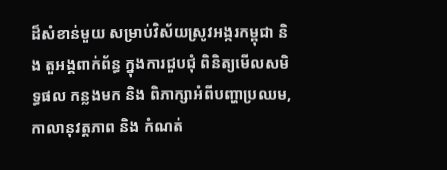ដ៏សំខាន់មួយ សម្រាប់វិស័យស្រូវអង្ករកម្ពុជា និង តួអង្គពាក់ព័ន្ធ ក្នុងការជួបជុំ ពិនិត្យមើលសមិទ្ធផល កន្លងមក និង ពិភាក្សាអំពីបញ្ហាប្រឈម, កាលានុវត្តភាព និង កំណត់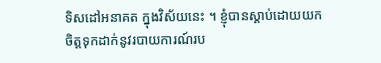ទិសដៅអនាគត ក្នុងវិស័យនេះ ។ ខ្ញុំបានស្តាប់ដោយយកចិត្តទុកដាក់នូវរបាយការណ៍រប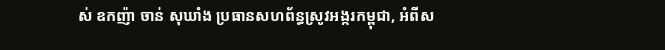ស់ ឧកញ៉ា ចាន់ សុឃាំង ប្រធានសហព័ន្ធស្រូវអង្ករកម្ពុជា, អំពីស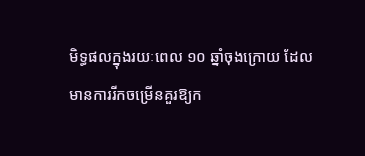មិទ្ធផលក្នុងរយៈពេល ១០ ឆ្នាំចុងក្រោយ ដែលមានការរីកចម្រើនគួរឱ្យក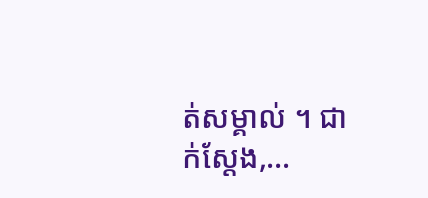ត់សម្គាល់ ។ ជាក់ស្តែង,…